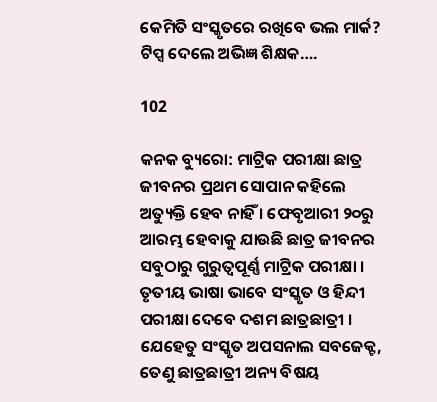କେମିତି ସଂସ୍କୃତରେ ରଖିବେ ଭଲ ମାର୍କ? ଟିପ୍ସ ଦେଲେ ଅଭିଜ୍ଞ ଶିକ୍ଷକ….

102

କନକ ବ୍ୟୁରୋ: ମାଟ୍ରିକ ପରୀକ୍ଷା ଛାତ୍ର ଜୀବନର ପ୍ରଥମ ସୋପାନ କହିଲେ ଅତ୍ୟୁକ୍ତି ହେବ ନାହିଁ । ଫେବୃଆରୀ ୨୦ରୁ ଆରମ୍ଭ ହେବାକୁ ଯାଉଛି ଛାତ୍ର ଜୀବନର ସବୁଠାରୁ ଗୁରୁତ୍ୱପୂର୍ଣ୍ଣ ମାଟ୍ରିକ ପରୀକ୍ଷା । ତୃତୀୟ ଭାଷା ଭାବେ ସଂସ୍କୃତ ଓ ହିନ୍ଦୀ ପରୀକ୍ଷା ଦେବେ ଦଶମ ଛାତ୍ରଛାତ୍ରୀ । ଯେହେତୁ ସଂସ୍କୃତ ଅପସନାଲ ସବଜେକ୍ଟ, ତେଣୁ ଛାତ୍ରଛାତ୍ରୀ ଅନ୍ୟ ବିଷୟ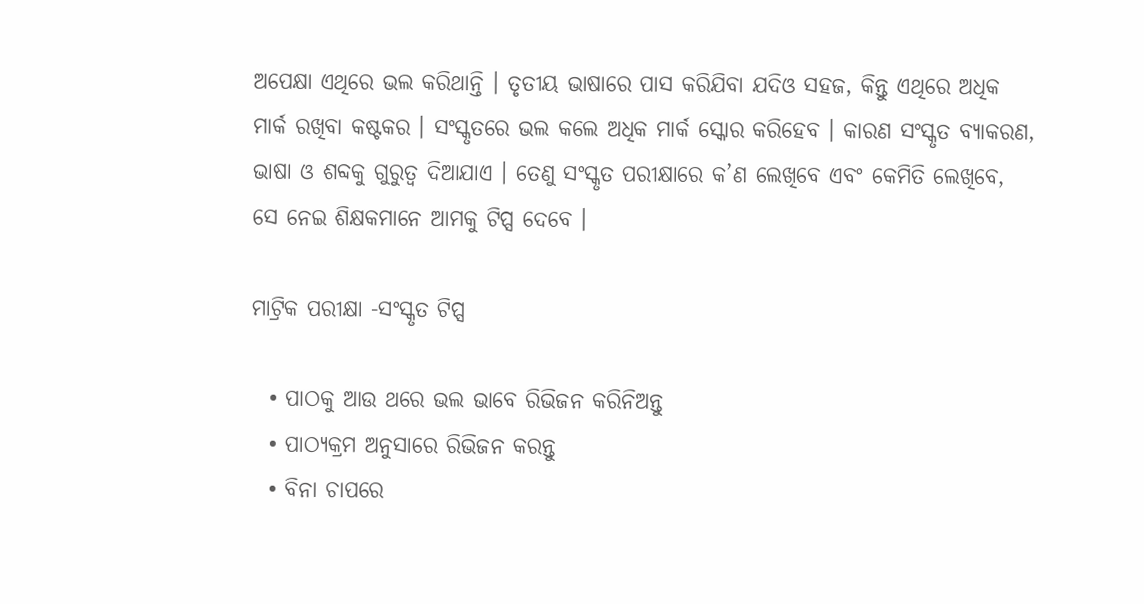ଅପେକ୍ଷା ଏଥିରେ ଭଲ କରିଥାନ୍ତି । ତୃତୀୟ ଭାଷାରେ ପାସ କରିଯିବା ଯଦିଓ ସହଜ, କିନ୍ତୁ ଏଥିରେ ଅଧିକ ମାର୍କ ରଖିବା କଷ୍ଟକର । ସଂସ୍କୃତରେ ଭଲ କଲେ ଅଧିକ ମାର୍କ ସ୍କୋର କରିହେବ । କାରଣ ସଂସ୍କୃତ ବ୍ୟାକରଣ, ଭାଷା ଓ ଶବ୍ଦକୁ ଗୁରୁତ୍ୱ ଦିଆଯାଏ । ତେଣୁ ସଂସ୍କୃତ ପରୀକ୍ଷାରେ କ’ଣ ଲେଖିବେ ଏବଂ କେମିତି ଲେଖିବେ, ସେ ନେଇ ଶିକ୍ଷକମାନେ ଆମକୁ ଟିପ୍ସ ଦେବେ ।

ମାଟ୍ରିକ ପରୀକ୍ଷା -ସଂସ୍କୃତ ଟିପ୍ସ

  • ପାଠକୁ ଆଉ ଥରେ ଭଲ ଭାବେ ରିଭିଜନ କରିନିଅନ୍ତୁ
  • ପାଠ୍ୟକ୍ରମ ଅନୁସାରେ ରିଭିଜନ କରନ୍ତୁ
  • ବିନା ଚାପରେ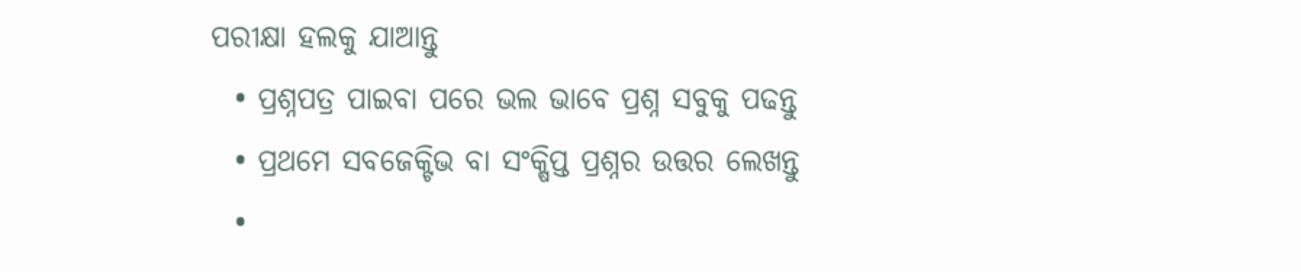ପରୀକ୍ଷା ହଲକୁ ଯାଆନ୍ତୁ
  • ପ୍ରଶ୍ନପତ୍ର ପାଇବା ପରେ ଭଲ ଭାବେ ପ୍ରଶ୍ନ ସବୁକୁ ପଢନ୍ତୁ
  • ପ୍ରଥମେ ସବଜେକ୍ଟିଭ ବା ସଂକ୍ଷିପ୍ତ ପ୍ରଶ୍ନର ଉତ୍ତର ଲେଖନ୍ତୁ
  •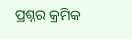ପ୍ରଶ୍ନର କ୍ରମିକ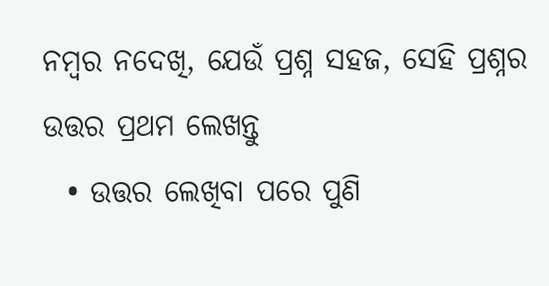ନମ୍ବର ନଦେଖି, ଯେଉଁ ପ୍ରଶ୍ନ ସହଜ, ସେହି ପ୍ରଶ୍ନର ଉତ୍ତର ପ୍ରଥମ ଲେଖନ୍ତୁ
  • ଉତ୍ତର ଲେଖିବା ପରେ ପୁଣି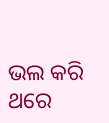ଭଲ କରି ଥରେ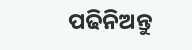ପଢିନିଅନ୍ତୁ